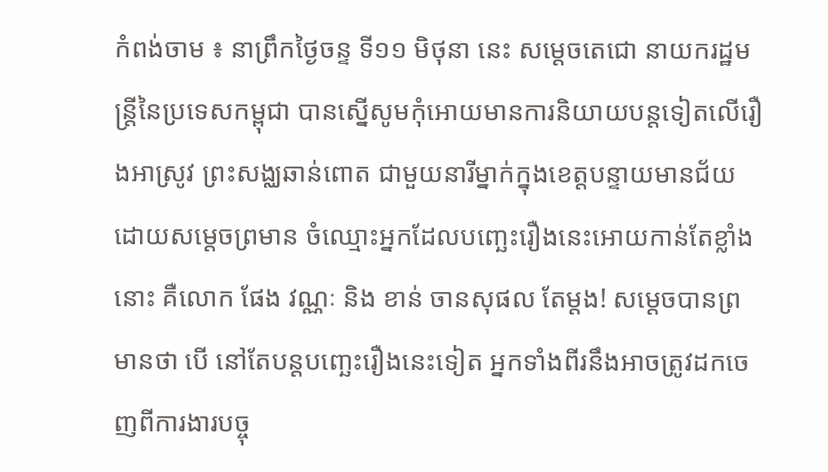កំពង់ចាម ៖ នាព្រឹកថ្ងៃចន្ទ ទី១១ មិថុនា នេះ សម្តេចតេជោ នាយករដ្ឋមន្ត្រីនៃប្រទេសកម្ពុជា បានស្នើសូមកុំអោយមានការនិយាយបន្តទៀតលើរឿងអាស្រូវ ព្រះសង្ឈឆាន់ពោត ជាមួយនារីម្នាក់ក្នុងខេត្តបន្ទាយមានជ័យ ដោយសម្តេចព្រមាន ចំឈ្មោះអ្នកដែលបញ្ឆេះរឿងនេះអោយកាន់តែខ្លាំងនោះ គឺលោក ផែង វណ្ណៈ និង ខាន់ ចានសុផល តែម្តង! សម្តេចបានព្រមានថា បើ នៅតែបន្តបញ្ឆេះរឿងនេះទៀត អ្នកទាំងពីរនឹងអាចត្រូវដកចេញពីការងារបច្ចុ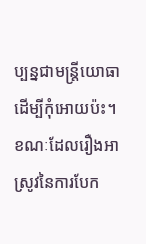ប្បន្នជាមន្ត្រីយោធា ដើម្បីកុំអោយប៉ះ។
ខណៈដែលរឿងអាស្រូវនៃការបែក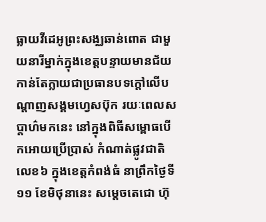ធ្លាយវីដេអូព្រះសង្ឈឆាន់ពោត ជាមួយនារីម្នាក់ក្នុងខេត្តបន្ទាយមានជ័យ កាន់តែក្លាយជាប្រធានបទក្តៅលើបណ្តាញសង្គមហ្វេសប៊ុក រយៈពេលសប្តាហ៌មកនេះ នៅក្នុងពិធីសម្ពោធបើកអោយប្រើប្រាស់ កំណាត់ផ្លូវជាតិលេខ៦ ក្នុងខេត្តកំពង់ធំ នាព្រឹកថ្ងៃទី១១ ខែមិថុនានេះ សម្តេចតេជោ ហ៊ុ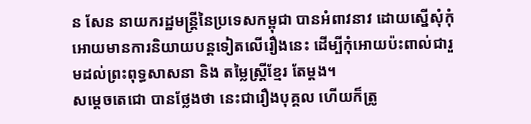ន សែន នាយករដ្ឋមន្ត្រីនៃប្រទេសកម្ពុជា បានអំពាវនាវ ដោយស្នើសុំកុំអោយមានការនិយាយបន្តទៀតលើរឿងនេះ ដើម្បីកុំអោយប៉ះពាល់ជារួមដល់ព្រះពុទ្ធសាសនា និង តម្លៃស្ត្រីខ្មែរ តែម្តង។
សម្តេចតេជោ បានថ្លែងថា នេះជារឿងបុគ្គល ហើយក៏ត្រូ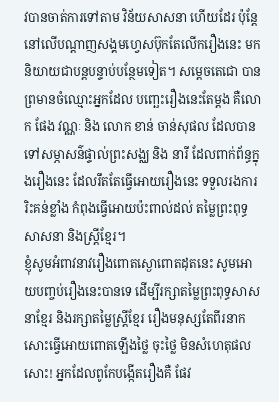វបានចាត់ការទៅតាម វិន័យសាសនា ហើយដែរ ប៉ុន្តែនៅលើបណ្តាញសង្គមហ្វេសប៊ុកតែលើករឿងនេះ មកនិយាយជាបន្តបន្ទាប់បន្ថែមទៀត។ សម្តេចតេជោ បានព្រមានចំឈ្មោះអ្នកដែល បញ្ឆេះរឿងនេះតែម្តង គឺលោក ផែង វណ្ណៈ និង លោក ខាន់ ចាន់សុផល ដែលបានទៅសម្ភាសន៌ផ្ទាល់ព្រះសង្ឈ និង នារី ដែលពាក់ព័ន្ធក្នុងរឿងនេះ ដែលរឹតតែធ្វើអោយរឿងនេះ ទទួលរងការរិះគន់ខ្លាំង កំពុងធ្វើអោយប៉ះពាល់ដល់ តម្លៃព្រះពុទ្ធសាសនា និងស្ត្រីខ្មែរ។
ខ្ញុំសូមអំពាវនាវរឿងពោតស្ងោពោតដុតនេះ សូមអោយបញ្ចប់រឿងនេះបានទេ ដើម្បីរក្សាតម្លៃព្រះពុទ្ធសាសនាខ្មែរ និងរក្សាតម្លៃស្ត្រីខ្មែរ រឿងមនុស្សតែពីរនាកសោះធ្វើអោយពោតឡើងថ្លៃ ចុះថ្លៃ មិនសំហេតុផលសោះ! អ្នកដែលពូកែបង្កើតរឿងគឺ ផែវ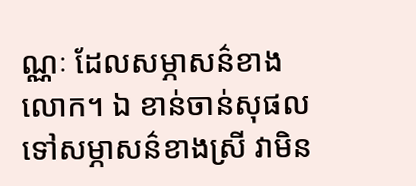ណ្ណៈ ដែលសម្ភាសន៌ខាងលោក។ ឯ ខាន់ចាន់សុផល ទៅសម្ភាសន៌ខាងស្រី វាមិន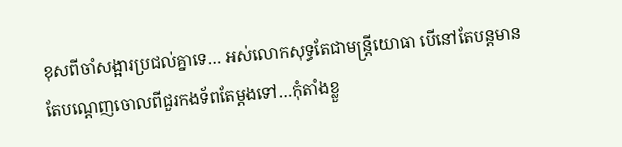ខុសពីចាំសង្អារប្រជល់គ្នាទេ… អស់លោកសុទ្ធតែជាមន្ត្រីយោធា បើនៅតែបន្តមានតែបណ្តេញចោលពីជួរកងទ័ពតែម្តងទៅ…កុំតាំងខ្លួ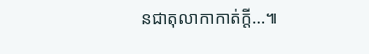នជាតុលាកាកាត់ក្តី…៕